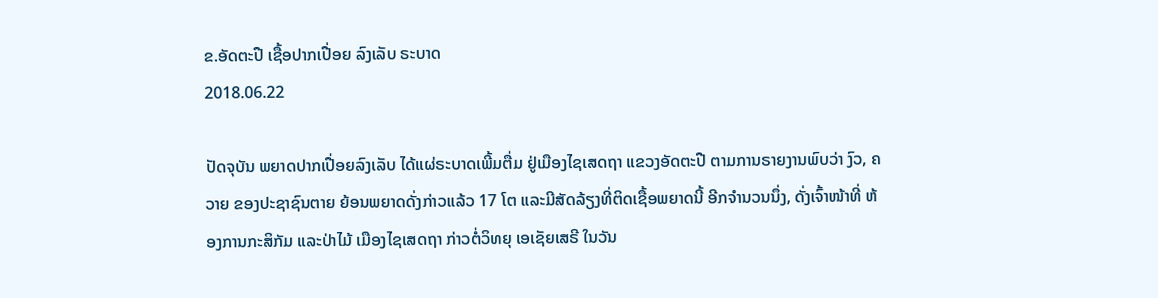ຂ.ອັດຕະປື ເຊື້ອປາກເປື່ອຍ ລົງເລັບ ຣະບາດ
2018.06.22

ປັດຈຸບັນ ພຍາດປາກເປື່ອຍລົງເລັບ ໄດ້ແຜ່ຣະບາດເພີ້ມຕື່ມ ຢູ່ເມືອງໄຊເສດຖາ ແຂວງອັດຕະປື ຕາມການຣາຍງານພົບວ່າ ງົວ, ຄວາຍ ຂອງປະຊາຊົນຕາຍ ຍ້ອນພຍາດດັ່ງກ່າວແລ້ວ 17 ໂຕ ແລະມີສັດລ້ຽງທີ່ຕິດເຊື້ອພຍາດນີ້ ອີກຈຳນວນນຶ່ງ, ດັ່ງເຈົ້າໜ້າທີ່ ຫ້ອງການກະສິກັມ ແລະປ່າໄມ້ ເມືອງໄຊເສດຖາ ກ່າວຕໍ່ວິທຍຸ ເອເຊັຍເສຣີ ໃນວັນ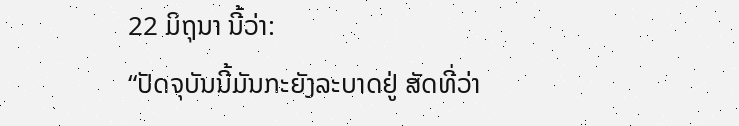22 ມິຖຸນາ ນີ້ວ່າ:
“ປັດຈຸບັນນີ້ມັນກະຍັງລະບາດຢູ່ ສັດທີ່ວ່າ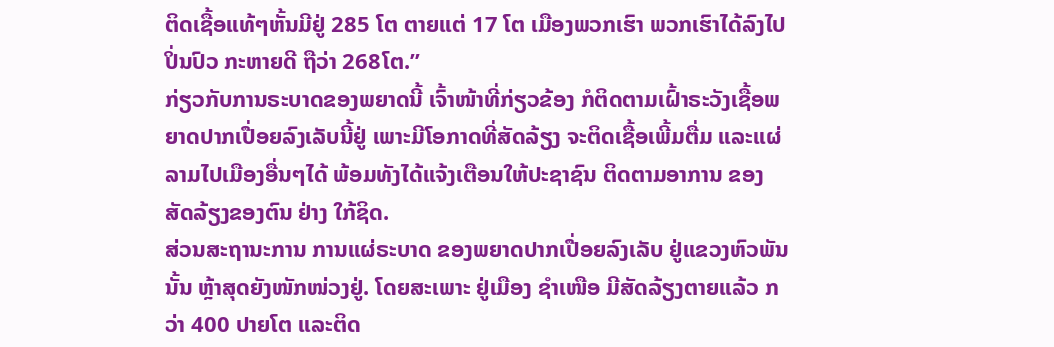ຕິດເຊື້ອແທ້ໆຫັ້ນມີຢູ່ 285 ໂຕ ຕາຍແຕ່ 17 ໂຕ ເມືອງພວກເຮົາ ພວກເຮົາໄດ້ລົງໄປປິ່ນປົວ ກະຫາຍດີ ຖືວ່າ 268ໂຕ.”
ກ່ຽວກັບການຣະບາດຂອງພຍາດນີ້ ເຈົ້າໜ້າທີ່ກ່ຽວຂ້ອງ ກໍຕິດຕາມເຝົ້າຣະວັງເຊື້ອພຍາດປາກເປື່ອຍລົງເລັບນີ້ຢູ່ ເພາະມີໂອກາດທີ່ສັດລ້ຽງ ຈະຕິດເຊື້ອເພີ້ມຕື່ມ ແລະແຜ່ລາມໄປເມືອງອື່ນໆໄດ້ ພ້ອມທັງໄດ້ແຈ້ງເຕືອນໃຫ້ປະຊາຊົນ ຕິດຕາມອາການ ຂອງ ສັດລ້ຽງຂອງຕົນ ຢ່າງ ໃກ້ຊິດ.
ສ່ວນສະຖານະການ ການແຜ່ຣະບາດ ຂອງພຍາດປາກເປື່ອຍລົງເລັບ ຢູ່ແຂວງຫົວພັນນັ້ນ ຫຼ້າສຸດຍັງໜັກໜ່ວງຢູ່. ໂດຍສະເພາະ ຢູ່ເມືອງ ຊຳເໜືອ ມີສັດລ້ຽງຕາຍແລ້ວ ກວ່າ 400 ປາຍໂຕ ແລະຕິດ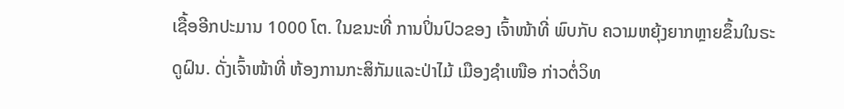ເຊື້ອອີກປະມານ 1000 ໂຕ. ໃນຂນະທີ່ ການປິ່ນປົວຂອງ ເຈົ້າໜ້າທີ່ ພົບກັບ ຄວາມຫຍຸ້ງຍາກຫຼາຍຂຶ້ນໃນຣະດູຝົນ. ດັ່ງເຈົ້າໜ້າທີ່ ຫ້ອງການກະສິກັມແລະປ່າໄມ້ ເມືອງຊຳເໜືອ ກ່າວຕໍ່ວິທ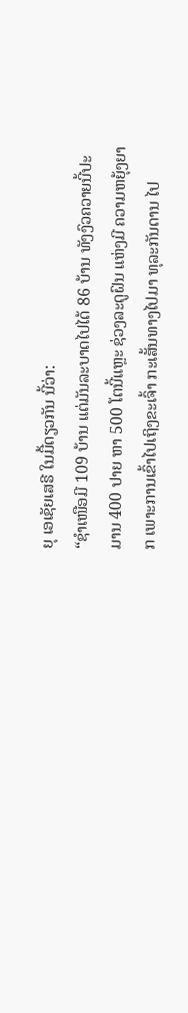ຍຸ ເອເຊັຍເສຣີ ໃນມື້ດຽວກັນ ນີ້ວ່າ:
“ຊຳເໜືອມີ 109 ບ້ານ ແຕ່ມັນລະບາດໄປໄດ້ 86 ບ້ານ ທັງງົວຄວາຍນີ້ປະມານ 400 ປາຍ ຫາ 500 ໂຕນີ້ແຫຼະ ຊ່ວງລະດູຝົນ ແຫ່ງມີ ຄວາມຫຍຸ້ງຍາກ ເພາະການເຂົ້າໄປເຖິງຂະເຈົ້າ ກະເສັ້ນທາງໄປມາ ທຸລະກັນດານ ໄປ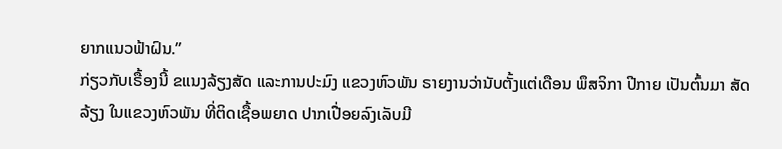ຍາກແນວຟ້າຝົນ.”
ກ່ຽວກັບເຣື້ອງນີ້ ຂແນງລ້ຽງສັດ ແລະການປະມົງ ແຂວງຫົວພັນ ຣາຍງານວ່ານັບຕັ້ງແຕ່ເດືອນ ພຶສຈິກາ ປີກາຍ ເປັນຕົ້ນມາ ສັດລ້ຽງ ໃນແຂວງຫົວພັນ ທີ່ຕິດເຊື້ອພຍາດ ປາກເປື່ອຍລົງເລັບມີ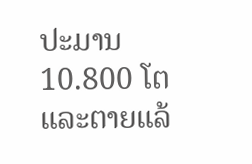ປະມານ 10.800 ໂຕ ແລະຕາຍແລ້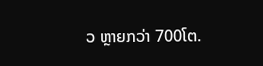ວ ຫຼາຍກວ່າ 700ໂຕ.